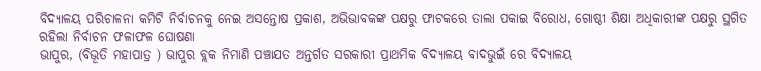ବିଦ୍ୟାଳୟ ପରିଚାଳନା କମିଟି ନିର୍ବାଚନକୁ ନେଇ ଅସନ୍ତୋଷ ପ୍ରକାଶ, ଅଭିଭାବକଙ୍କ ପକ୍ଷରୁ ଫାଟକରେ ତାଲା ପକାଇ ବିରୋଧ, ଗୋଷ୍ଠୀ ଶିକ୍ଷା ଅଧିକାରୀଙ୍କ ପକ୍ଷରୁ ସ୍ଥଗିତ ରହିଲା ନିର୍ବାଚନ ଫଳାଫଳ ଘୋଷଣା
ଭାପୁର, (ବିଭୂତି ମହାପାତ୍ର ) ଭାପୁର ବ୍ଲକ ନିମାଣି ପଞ୍ଚାଯତ ଅନ୍ତର୍ଗତ ସରକାରୀ ପ୍ରାଥମିକ ବିଦ୍ୟାଳୟ ବାଦଭୁଇଁ ରେ ବିଦ୍ୟାଳୟ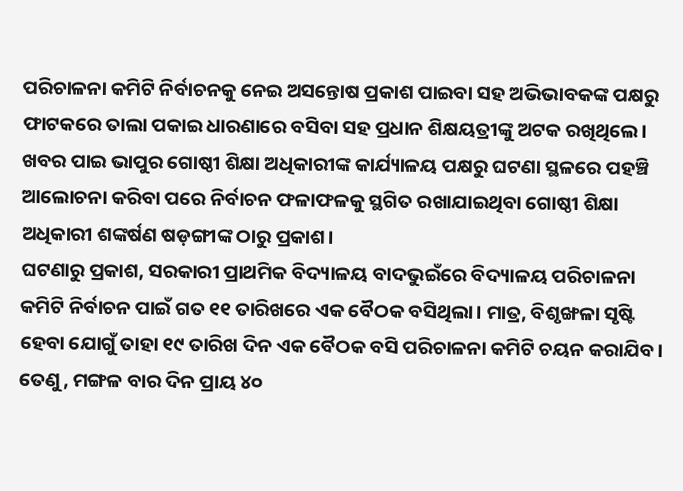ପରିଚାଳନା କମିଟି ନିର୍ବାଚନକୁ ନେଇ ଅସନ୍ତୋଷ ପ୍ରକାଶ ପାଇବା ସହ ଅଭିଭାବକଙ୍କ ପକ୍ଷରୁ ଫାଟକରେ ତାଲା ପକାଇ ଧାରଣାରେ ବସିବା ସହ ପ୍ରଧାନ ଶିକ୍ଷୟତ୍ରୀଙ୍କୁ ଅଟକ ରଖିଥିଲେ। ଖବର ପାଇ ଭାପୁର ଗୋଷ୍ଠୀ ଶିକ୍ଷା ଅଧିକାରୀଙ୍କ କାର୍ଯ୍ୟାଳୟ ପକ୍ଷରୁ ଘଟଣା ସ୍ଥଳରେ ପହଞ୍ଚି ଆଲୋଚନା କରିବା ପରେ ନିର୍ବାଚନ ଫଳାଫଳକୁ ସ୍ଥଗିତ ରଖାଯାଇଥିବା ଗୋଷ୍ଠୀ ଶିକ୍ଷା ଅଧିକାରୀ ଶଙ୍କର୍ଷଣ ଷଡ଼ଙ୍ଗୀଙ୍କ ଠାରୁ ପ୍ରକାଶ।
ଘଟଣାରୁ ପ୍ରକାଶ, ସରକାରୀ ପ୍ରାଥମିକ ବିଦ୍ୟାଳୟ ବାଦଭୁଇଁରେ ବିଦ୍ୟାଳୟ ପରିଚାଳନା କମିଟି ନିର୍ବାଚନ ପାଇଁ ଗତ ୧୧ ତାରିଖରେ ଏକ ବୈଠକ ବସିଥିଲା। ମାତ୍ର, ବିଶୃଙ୍ଖଳା ସୃଷ୍ଟି ହେବା ଯୋଗୁଁ ତାହା ୧୯ ତାରିଖ ଦିନ ଏକ ବୈଠକ ବସି ପରିଚାଳନା କମିଟି ଚୟନ କରାଯିବ। ତେଣୁ, ମଙ୍ଗଳ ବାର ଦିନ ପ୍ରାୟ ୪୦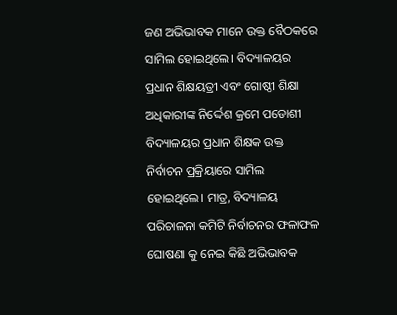ଜଣ ଅଭିଭାବକ ମାନେ ଉକ୍ତ ବୈଠକରେ ସାମିଲ ହୋଇଥିଲେ। ବିଦ୍ୟାଳୟର ପ୍ରଧାନ ଶିକ୍ଷୟତ୍ରୀ ଏବଂ ଗୋଷ୍ଠୀ ଶିକ୍ଷା ଅଧିକାରୀଙ୍କ ନିର୍ଦ୍ଦେଶ କ୍ରମେ ପଡୋଶୀ ବିଦ୍ୟାଳୟର ପ୍ରଧାନ ଶିକ୍ଷକ ଉକ୍ତ ନିର୍ବାଚନ ପ୍ରକ୍ରିୟାରେ ସାମିଲ ହୋଇଥିଲେ। ମାତ୍ର, ବିଦ୍ୟାଳୟ ପରିଚାଳନା କମିଟି ନିର୍ବାଚନର ଫଳାଫଳ ଘୋଷଣା କୁ ନେଇ କିଛି ଅଭିଭାବକ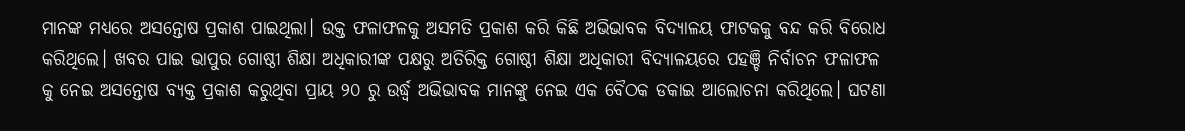ମାନଙ୍କ ମଧ୍ୟରେ ଅସନ୍ତୋଷ ପ୍ରକାଶ ପାଇଥିଲା। ଉକ୍ତ ଫଳାଫଳକୁ ଅସମତି ପ୍ରକାଶ କରି କିଛି ଅଭିଭାବକ ବିଦ୍ୟାଳୟ ଫାଟକକୁ ବନ୍ଦ କରି ବିରୋଧ କରିଥିଲେ। ଖବର ପାଇ ଭାପୁର ଗୋଷ୍ଠୀ ଶିକ୍ଷା ଅଧିକାରୀଙ୍କ ପକ୍ଷରୁ ଅତିରିକ୍ତ ଗୋଷ୍ଠୀ ଶିକ୍ଷା ଅଧିକାରୀ ବିଦ୍ୟାଳୟରେ ପହଞ୍ଚି ନିର୍ବାଚନ ଫଳାଫଳ କୁ ନେଇ ଅସନ୍ତୋଷ ବ୍ୟକ୍ତ ପ୍ରକାଶ କରୁଥିବା ପ୍ରାୟ ୨୦ ରୁ ଉର୍ଦ୍ଧ୍ବ ଅଭିଭାବକ ମାନଙ୍କୁ ନେଇ ଏକ ବୈଠକ ଡକାଇ ଆଲୋଚନା କରିଥିଲେ। ଘଟଣା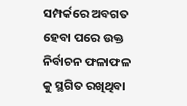ସମ୍ପର୍କରେ ଅବଗତ ହେବା ପରେ ଉକ୍ତ ନିର୍ବାଚନ ଫଳାଫଳ କୁ ସ୍ଥଗିତ ରଖିଥିବା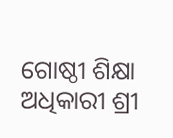ଗୋଷ୍ଠୀ ଶିକ୍ଷା ଅଧିକାରୀ ଶ୍ରୀ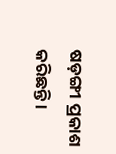ଷଡ଼ଙ୍ଗୀ ପ୍ରକାଶ କରିଛନ୍ତି ।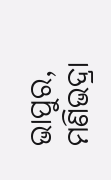ଭାପୁର, ମଣିଭଦ୍ରା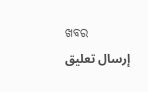ଖବର
إرسال تعليق